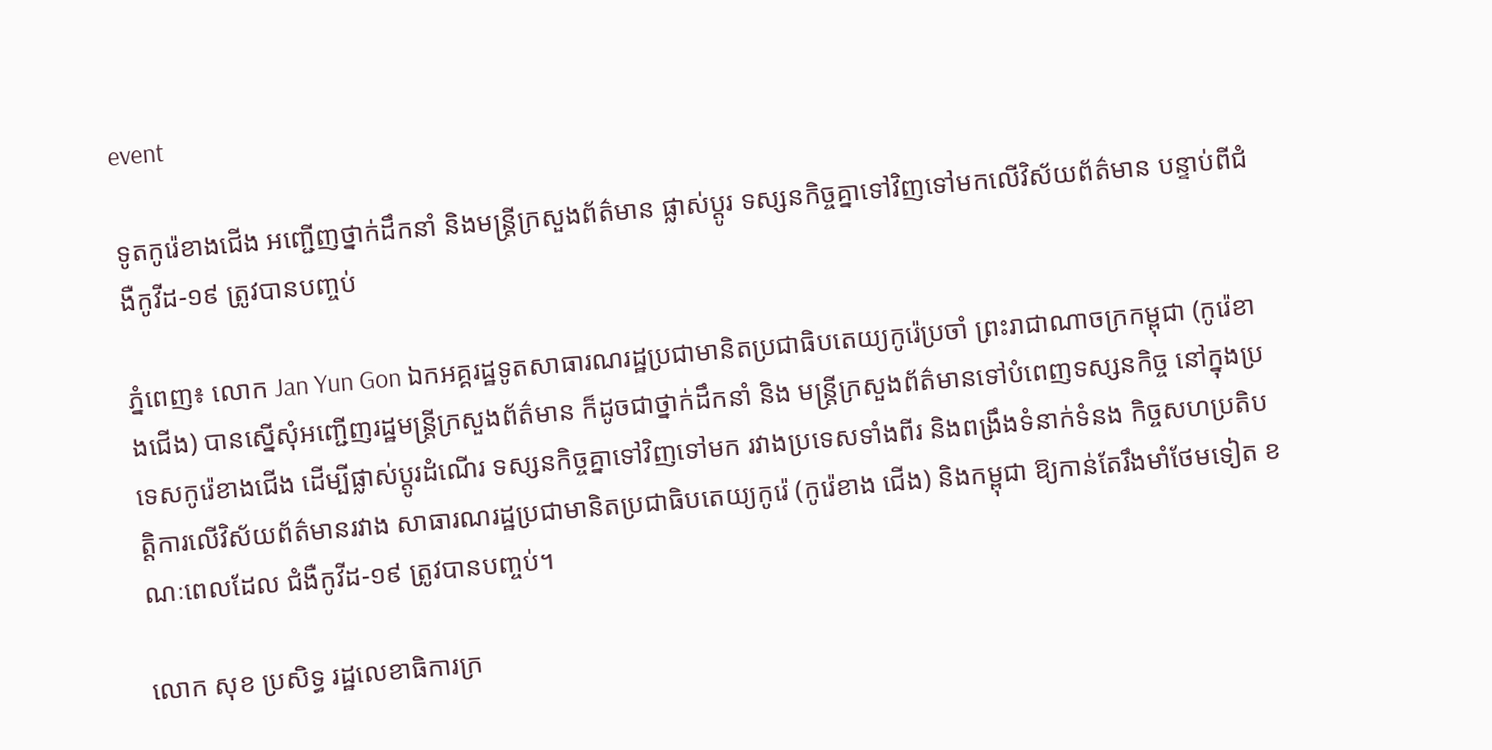event

ទូតកូរ៉េខាងជើង អញ្ជើញថ្នាក់ដឹកនាំ និងមន្រ្ដីក្រសួងព័ត៌មាន ផ្លាស់ប្ដូរ ទស្សនកិច្ចគ្នាទៅវិញទៅមកលើវិស័យព័ត៌មាន បន្ទាប់ពីជំងឺកូវីដ-១៩ ត្រូវបានបញ្ចប់

ភ្នំពេញ៖ លោក Jan Yun Gon ឯកអគ្គរដ្ឋទូតសាធារណរដ្ឋប្រជាមានិតប្រជាធិបតេយ្យកូរ៉េប្រចាំ ព្រះរាជាណាចក្រកម្ពុជា (កូរ៉េខាងជេីង) បានស្នើសុំអញ្ជើញរដ្ឋមន្រ្ដីក្រសួងព័ត៌មាន ក៏ដូចជាថ្នាក់ដឹកនាំ និង មន្រ្ដីក្រសួងព័ត៌មានទៅបំពេញទស្សនកិច្ច នៅក្នុងប្រទេសកូរ៉េខាងជើង ដើម្បីផ្លាស់ប្ដូរដំណើរ ទស្សនកិច្ចគ្នាទៅវិញទៅមក រវាងប្រទេសទាំងពីរ និងពង្រឹងទំនាក់ទំនង កិច្ចសហប្រតិបត្តិការលើវិស័យព័ត៌មានរវាង សាធារណរដ្ឋប្រជាមានិតប្រជាធិបតេយ្យកូរ៉េ (កូរ៉េខាង ជើង) និងកម្ពុជា ឱ្យកាន់តែរឹងមាំថែមទៀត ខណៈពេលដែល ជំងឺកូវីដ-១៩ ត្រូវបានបញ្ចប់។

លោក សុខ ប្រសិទ្ធ រដ្ឋលេខាធិការក្រ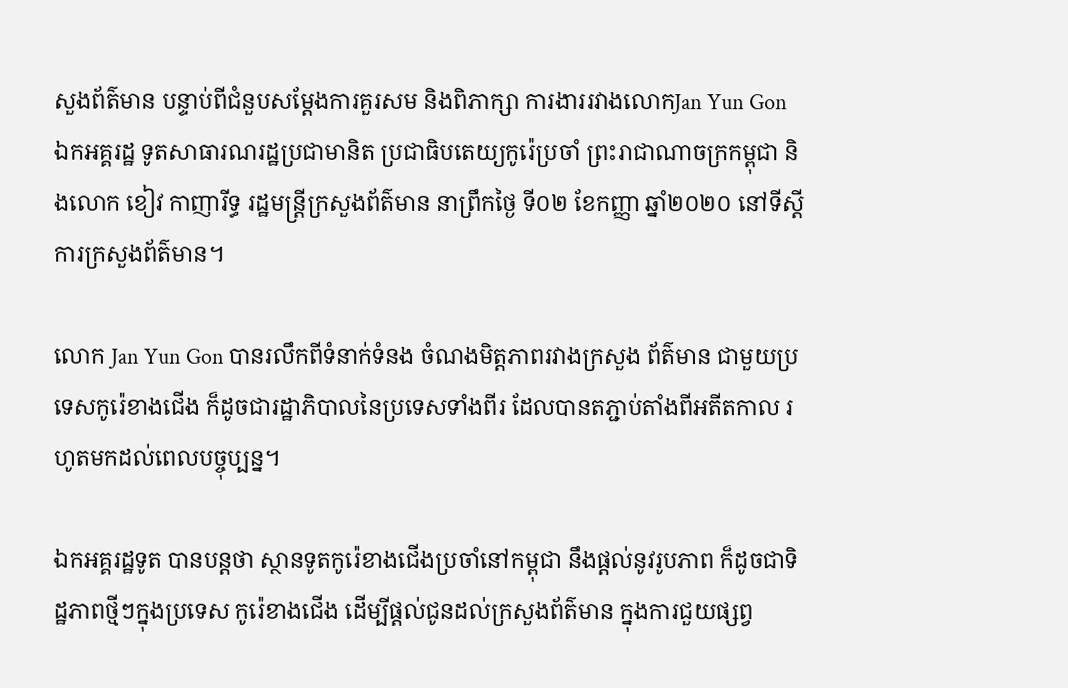សួងព័ត៌មាន បន្ទាប់ពីជំនួបសម្តែងការគួរសម និងពិភាក្សា ការងាររវាងលោកJan Yun Gon ឯកអគ្គរដ្ឋ ទូតសាធារណរដ្ឋប្រជាមានិត ប្រជាធិបតេយ្យកូរ៉េប្រចាំ ព្រះរាជាណាចក្រកម្ពុជា និងលោក ខៀវ កាញារីទ្ធ រដ្ឋមន្រ្ដីក្រសួងព័ត៌មាន នាព្រឹកថ្ងៃ ទី០២ ខែកញ្ញា ឆ្នាំ២០២០ នៅទីស្ដីការក្រសួងព័ត៌មាន។

លោក Jan Yun Gon បានរលឹកពីទំនាក់ទំនង ចំណងមិត្ដភាពរវាងក្រសួង ព័ត៌មាន ជាមួយប្រទេសកូរ៉េខាងជើង ក៏ដូចជារដ្ឋាភិបាលនៃប្រទេសទាំងពីរ ដែលបានតភ្ជាប់តាំងពីអតីតកាល រហូតមកដល់ពេលបច្ចុប្បន្ន។

ឯកអគ្គរដ្ឋទូត បានបន្ដថា ស្ថានទូតកូរ៉េខាងជើងប្រចាំនៅកម្ពុជា នឹងផ្ដល់នូវរូបភាព ក៏ដូចជាទិដ្ឋភាពថ្មីៗក្នុងប្រទេស កូរ៉េខាងជើង ដើម្បីផ្ដល់ជូនដល់ក្រសួងព័ត៌មាន ក្នុងការជួយផ្សព្វ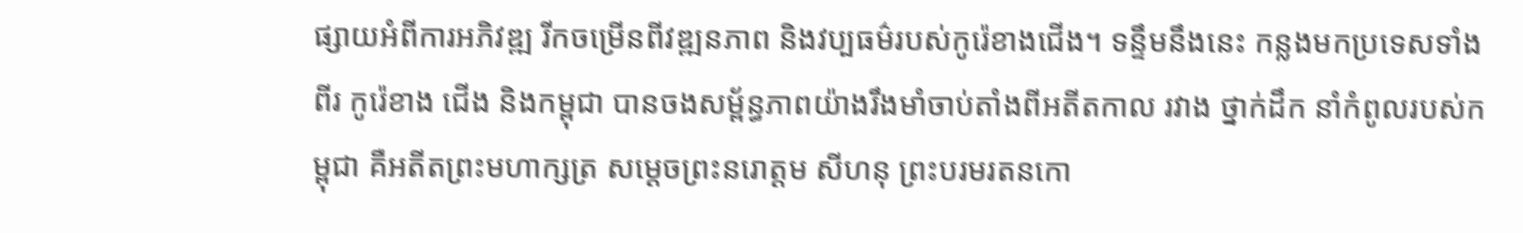ផ្សាយអំពីការអភិវឌ្ឍ រីកចម្រើនពីវឌ្ឍនភាព និងវប្បធម៌របស់កូរ៉េខាងជើង។ ទន្ទឹមនឹងនេះ កន្លងមកប្រទេសទាំងពីរ កូរ៉េខាង ជើង និងកម្ពុជា បានចងសម្ព័ន្ធភាពយ៉ាងរឹងមាំចាប់តាំងពីអតីតកាល រវាង ថ្នាក់ដឹក នាំកំពូលរបស់កម្ពុជា គឺអតីតព្រះមហាក្សត្រ សម្ដេចព្រះនរោត្ដម សីហនុ ព្រះបរមរតនកោ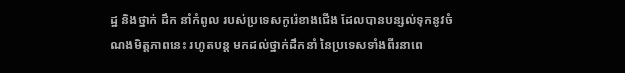ដ្ឋ និងថ្នាក់ ដឹក នាំកំពូល របស់ប្រទេសកូរ៉េខាងជើង ដែលបានបន្សល់ទុកនូវចំណងមិត្ដភាពនេះ រហូតបន្ដ មកដល់ថ្នាក់ដឹកនាំ នៃប្រទេសទាំងពីរនាពេ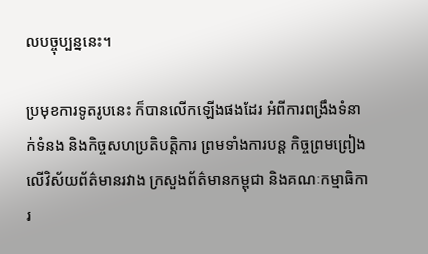លបច្ចុប្បន្ននេះ។

ប្រមុខការទូតរូបនេះ ក៏បានលើកឡើងផងដែរ អំពីការពង្រឹងទំនាក់ទំនង និងកិច្ចសហប្រតិបត្តិការ ព្រមទាំងការបន្ដ កិច្ចព្រមព្រៀងលើវិស័យព័ត៌មានរវាង ក្រសួងព័ត៌មានកម្ពុជា និងគណៈកម្មាធិការ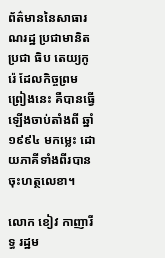ព័ត៌មាននៃសាធារណរដ្ឋ ប្រជាមានិតប្រជា ធិប តេយ្យកូរ៉េ ដែលកិច្ចព្រមព្រៀងនេះ គឺបានធ្វើឡើងចាប់តាំងពី ឆ្នាំ១៩៩៤ មកម្លេះ ដោយភាគីទាំងពីរបាន ចុះហត្ថលេខា។

លោក ខៀវ កាញារីទ្ធ រដ្ឋម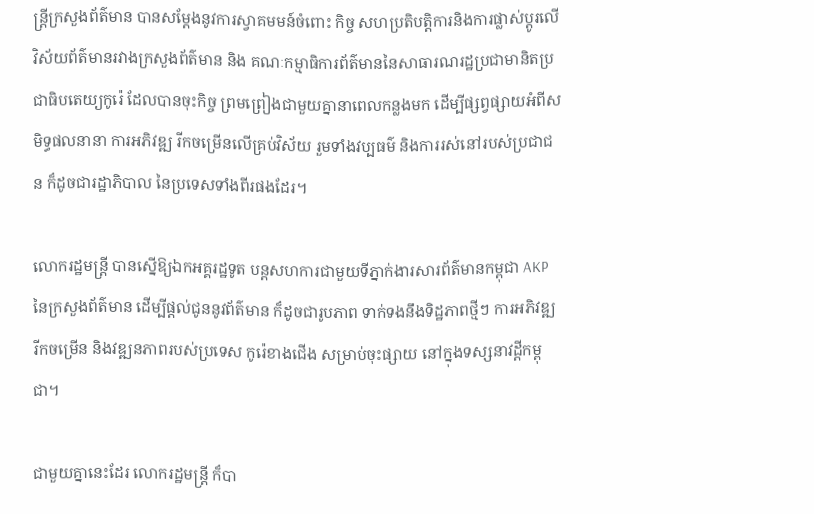ន្រ្ដីក្រសួងព័ត៌មាន បានសម្ដែងនូវការស្វាគមមន៍ចំពោះ កិច្ច សហប្រតិបត្តិការនិងការផ្លាស់ប្ដូរលើវិស័យព័ត៌មានរវាងក្រសួងព័ត៌មាន និង គណៈកម្មាធិការព័ត៌មាននៃសាធារណរដ្ឋប្រជាមានិតប្រជាធិបតេយ្យកូរ៉េ ដែលបានចុះកិច្ច ព្រមព្រៀងជាមួយគ្នានាពេលកន្លងមក ដើម្បីផ្សព្វផ្សាយអំពីសមិទ្ធផលនានា ការអភិវឌ្ឍ រីកចម្រើនលើគ្រប់វិស័យ រួមទាំងវប្បធម៌ និងការរស់នៅរបស់ប្រជាជន ក៏ដូចជារដ្ឋាភិបាល នៃប្រទេសទាំងពីរផងដែរ។

លោករដ្ឋមន្រ្ដី បានស្នើឱ្យឯកអគ្គរដ្ឋទូត បន្ដសហការជាមួយទីភ្នាក់ងារសារព័ត៌មានកម្ពុជា AKP នៃក្រសួងព័ត៌មាន ដើម្បីផ្ដល់ជូននូវព័ត៌មាន ក៏ដូចជារូបភាព ទាក់ទងនឹងទិដ្ឋភាពថ្មីៗ ការអភិវឌ្ឍរីកចម្រើន និងវឌ្ឍនភាពរបស់ប្រទេស កូរ៉េខាងជើង សម្រាប់ចុះផ្សាយ នៅក្នុងទស្សនាវដ្ដីកម្ពុជា។

ជាមួយគ្នានេះដែរ លោករដ្ឋមន្រ្ដី ក៏បា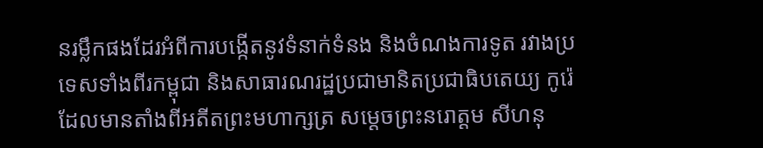នរម្លឹកផងដែរអំពីការបង្កើតនូវទំនាក់ទំនង និងចំណងការទូត រវាងប្រទេសទាំងពីរកម្ពុជា និងសាធារណរដ្ឋប្រជាមានិតប្រជាធិបតេយ្យ កូរ៉េ ដែលមានតាំងពីអតីតព្រះមហាក្សត្រ សម្ដេចព្រះនរោត្ដម សីហនុ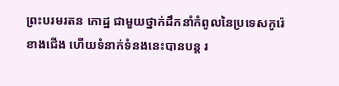ព្រះបរមរតន កោដ្ឋ ជាមួយថ្នាក់ដឹកនាំកំពូលនៃប្រទេសកូរ៉េខាងជើង ហើយទំនាក់ទំនងនេះបានបន្ដ រ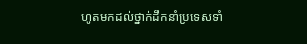ហូតមកដល់ថ្នាក់ដឹកនាំប្រទេសទាំ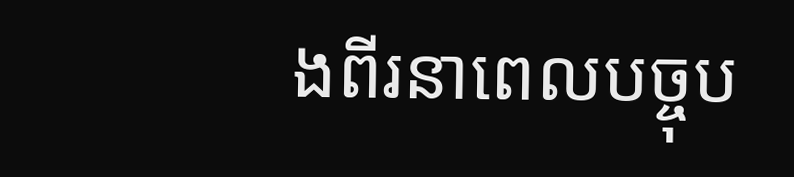ងពីរនាពេលបច្ចុប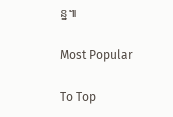ន្ន៕

Most Popular

To Top